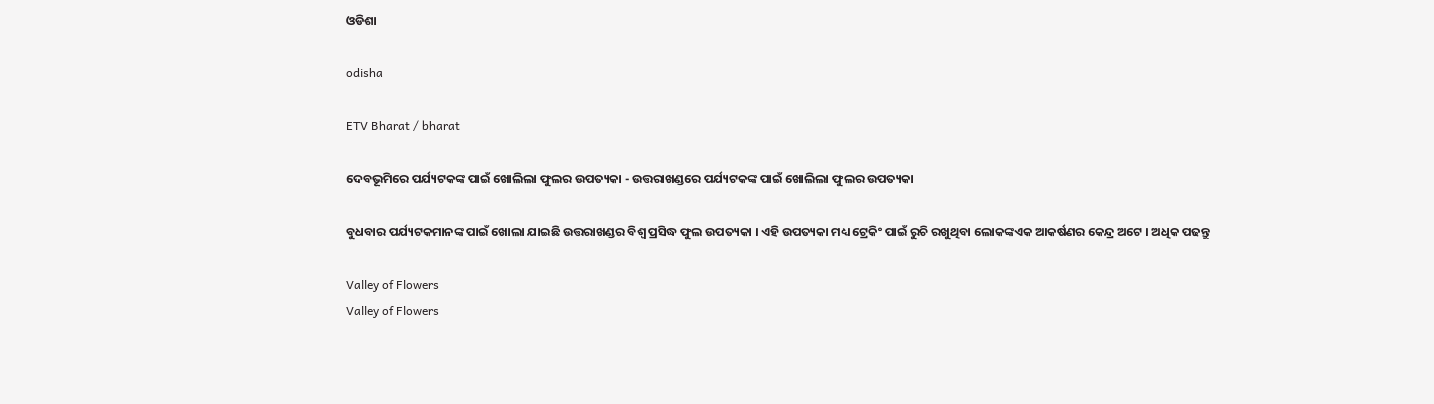ଓଡିଶା

odisha

ETV Bharat / bharat

ଦେବଭୂମିରେ ପର୍ଯ୍ୟଟକଙ୍କ ପାଇଁ ଖୋଲିଲା ଫୁଲର ଉପତ୍ୟକା - ଉତ୍ତରାଖଣ୍ଡରେ ପର୍ଯ୍ୟଟକଙ୍କ ପାଇଁ ଖୋଲିଲା ଫୁଲର ଉପତ୍ୟକା

ବୁଧବାର ପର୍ଯ୍ୟଟକମାନଙ୍କ ପାଇଁ ଖୋଲା ଯାଇଛି ଉତ୍ତରାଖଣ୍ଡର ବିଶ୍ବ ପ୍ରସିଦ୍ଧ ଫୁଲ ଉପତ୍ୟକା । ଏହି ଉପତ୍ୟକା ମଧ୍ୟ ଟ୍ରେକିଂ ପାଇଁ ରୁଚି ରଖୁଥିବା ଲୋକଙ୍କଏକ ଆକର୍ଷଣର କେନ୍ଦ୍ର ଅଟେ । ଅଧିକ ପଢନ୍ତୁ

Valley of Flowers
Valley of Flowers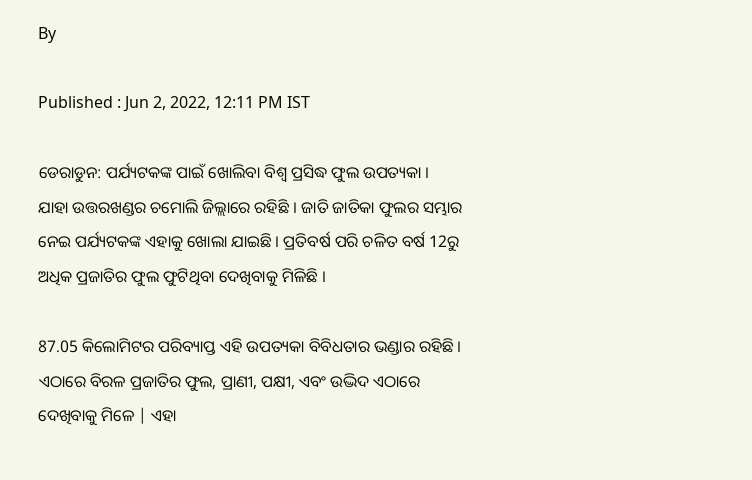By

Published : Jun 2, 2022, 12:11 PM IST

ଡେରାଡୁନ: ପର୍ଯ୍ୟଟକଙ୍କ ପାଇଁ ଖୋଲିବା ବିଶ୍ବ ପ୍ରସିଦ୍ଧ ଫୁଲ ଉପତ୍ୟକା । ଯାହା ଉତ୍ତରଖଣ୍ଡର ଚମୋଲି ଜିଲ୍ଲାରେ ରହିଛି । ଜାତି ଜାତିକା ଫୁଲର ସମ୍ଭାର ନେଇ ପର୍ଯ୍ୟଟକଙ୍କ ଏହାକୁ ଖୋଲା ଯାଇଛି । ପ୍ରତିବର୍ଷ ପରି ଚଳିତ ବର୍ଷ 12ରୁ ଅଧିକ ପ୍ରଜାତିର ଫୁଲ ଫୁଟିଥିବା ଦେଖିବାକୁ ମିଳିଛି ।

87.05 କିଲୋମିଟର ପରିବ୍ୟାପ୍ତ ଏହି ଉପତ୍ୟକା ବିବିଧତାର ଭଣ୍ଡାର ରହିଛି । ଏଠାରେ ବିରଳ ପ୍ରଜାତିର ଫୁଲ, ପ୍ରାଣୀ, ପକ୍ଷୀ, ଏବଂ ଉଦ୍ଭିଦ ଏଠାରେ ଦେଖିବାକୁ ମିଳେ | ଏହା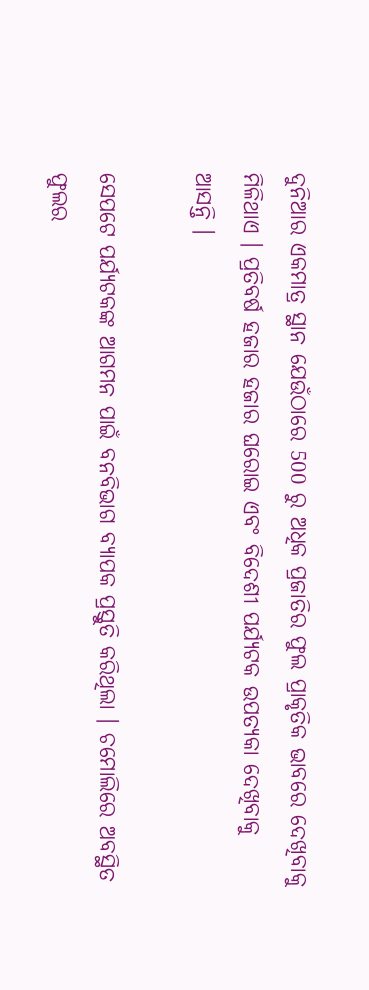ଦୁନିଆର ଏକମାତ୍ର ସ୍ଥାନ ଯେଉଁଠାରେ 500 ରୁ ଅଧିକ ପ୍ରଜାତିର ଫୁଲ ପ୍ରାକୃତିକ ଭାବରେ ଦେଖିବାକୁ ମିଳିଥାଏ । ପ୍ରତିବର୍ଷ ହଜାର ହଜାର ଘରୋଇ ଏବଂ ବିଦେଶୀ ପର୍ଯ୍ୟଟକ ଉପତ୍ୟକା ଦେଖିବାକୁ ଆସନ୍ତି ।

ସେପଟେ ପର୍ଯ୍ୟଟକଙ୍କ ଆଗମନ ପାଇଁ ବନବିଭାଗ ବ୍ୟାପକ ପ୍ରସ୍ତୁତି କରିଥିଲା । ଚମୋଲିରେ ଅବସ୍ଥିତ ଫୁଲର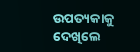ଉପତ୍ୟକାକୁ ଦେଖିଲେ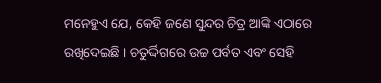ମନେହୁଏ ଯେ, କେହି ଜଣେ ସୁନ୍ଦର ଚିତ୍ର ଆଙ୍କି ଏଠାରେ ରଖିଦେଇଛି । ଚତୁର୍ଦ୍ଦିଗରେ ଉଚ୍ଚ ପର୍ବତ ଏବଂ ସେହି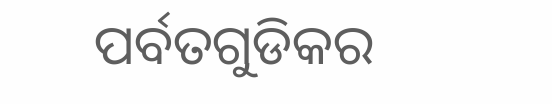ପର୍ବତଗୁଡିକର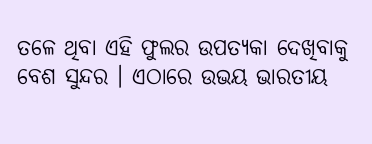ତଳେ ଥିବା ଏହି ଫୁଲର ଉପତ୍ୟକା ଦେଖିବାକୁ ବେଶ ସୁନ୍ଦର । ଏଠାରେ ଉଭୟ ଭାରତୀୟ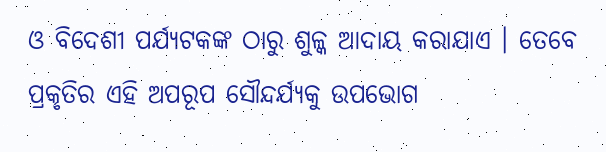ଓ ବିଦେଶୀ ପର୍ଯ୍ୟଟକଙ୍କ ଠାରୁ ଶୁଳ୍କ ଆଦାୟ କରାଯାଏ । ତେବେ ପ୍ରକୃତିର ଏହି ଅପରୂପ ସୌନ୍ଦର୍ଯ୍ୟକୁ ଉପଭୋଗ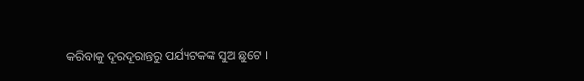କରିବାକୁ ଦୂରଦୂରାନ୍ତରୁ ପର୍ଯ୍ୟଟକଙ୍କ ସୁଅ ଛୁଟେ ।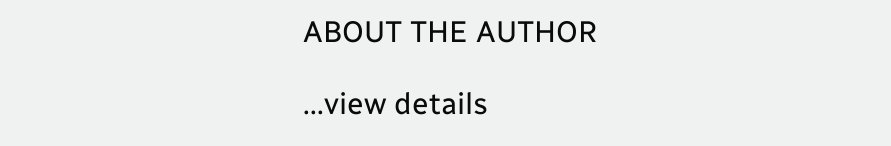ABOUT THE AUTHOR

...view details